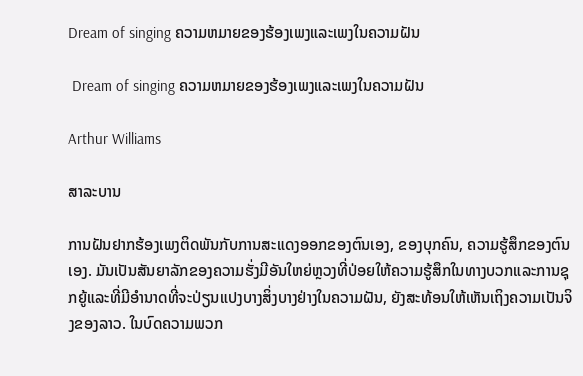Dream of singing ຄວາມຫມາຍຂອງຮ້ອງເພງແລະເພງໃນຄວາມຝັນ

 Dream of singing ຄວາມຫມາຍຂອງຮ້ອງເພງແລະເພງໃນຄວາມຝັນ

Arthur Williams

ສາລະບານ

ການຝັນຢາກຮ້ອງເພງຕິດພັນກັບການສະແດງອອກຂອງຕົນເອງ, ຂອງບຸກຄົນ, ຄວາມຮູ້ສຶກຂອງຕົນເອງ. ມັນເປັນສັນຍາລັກຂອງຄວາມຮັ່ງມີອັນໃຫຍ່ຫຼວງທີ່ປ່ອຍໃຫ້ຄວາມຮູ້ສຶກໃນທາງບວກແລະການຊຸກຍູ້ແລະທີ່ມີອໍານາດທີ່ຈະປ່ຽນແປງບາງສິ່ງບາງຢ່າງໃນຄວາມຝັນ, ຍັງສະທ້ອນໃຫ້ເຫັນເຖິງຄວາມເປັນຈິງຂອງລາວ. ໃນບົດຄວາມພວກ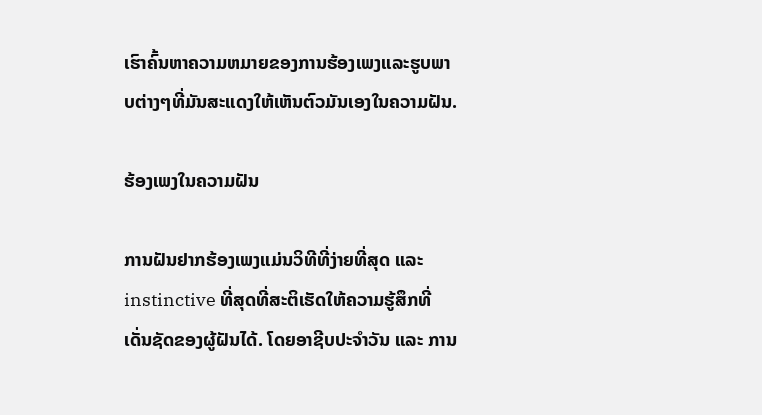ເຮົາຄົ້ນຫາຄວາມຫມາຍຂອງການຮ້ອງເພງແລະຮູບພາບຕ່າງໆທີ່ມັນສະແດງໃຫ້ເຫັນຕົວມັນເອງໃນຄວາມຝັນ.

ຮ້ອງເພງໃນຄວາມຝັນ

ການຝັນຢາກຮ້ອງເພງແມ່ນວິທີທີ່ງ່າຍທີ່ສຸດ ແລະ instinctive ທີ່ສຸດທີ່ສະຕິເຮັດໃຫ້ຄວາມຮູ້ສຶກທີ່ເດັ່ນຊັດຂອງຜູ້ຝັນໄດ້. ໂດຍອາຊີບປະຈຳວັນ ແລະ ການ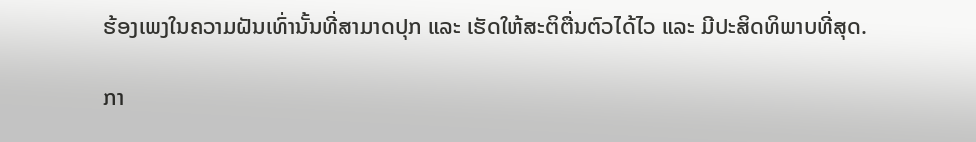ຮ້ອງເພງໃນຄວາມຝັນເທົ່ານັ້ນທີ່ສາມາດປຸກ ແລະ ເຮັດໃຫ້ສະຕິຕື່ນຕົວໄດ້ໄວ ແລະ ມີປະສິດທິພາບທີ່ສຸດ.

ກາ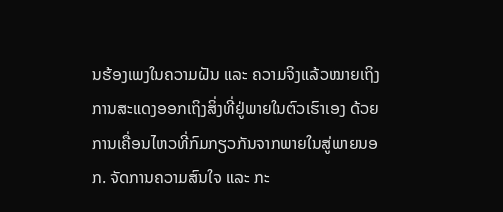ນຮ້ອງເພງໃນຄວາມຝັນ ແລະ ຄວາມຈິງແລ້ວໝາຍເຖິງການສະແດງອອກເຖິງສິ່ງທີ່ຢູ່ພາຍໃນຕົວເຮົາເອງ ດ້ວຍການເຄື່ອນໄຫວທີ່ກົມກຽວກັນຈາກພາຍໃນສູ່ພາຍນອກ. ຈັດການຄວາມສົນໃຈ ແລະ ກະ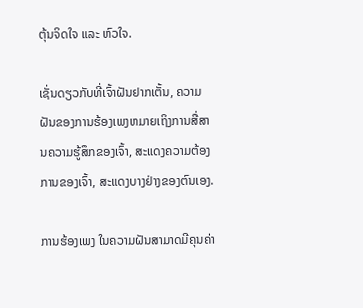ຕຸ້ນຈິດໃຈ ແລະ ຫົວໃຈ.

ເຊັ່ນດຽວກັບທີ່ເຈົ້າຝັນຢາກເຕັ້ນ, ຄວາມຝັນຂອງການຮ້ອງເພງຫມາຍເຖິງການສື່ສານຄວາມຮູ້ສຶກຂອງເຈົ້າ, ສະແດງຄວາມຕ້ອງການຂອງເຈົ້າ, ສະແດງບາງຢ່າງຂອງຕົນເອງ.

ການຮ້ອງເພງ ໃນຄວາມຝັນສາມາດມີຄຸນຄ່າ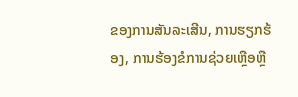ຂອງການສັນລະເສີນ, ການຮຽກຮ້ອງ, ການຮ້ອງຂໍການຊ່ວຍເຫຼືອຫຼື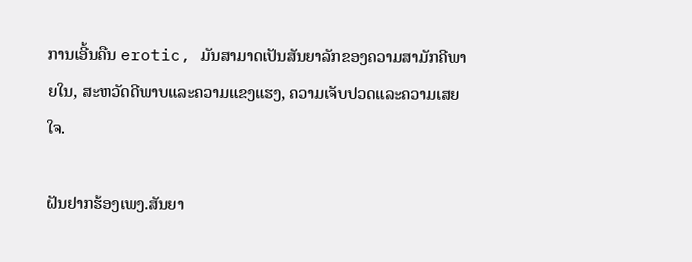ການເອີ້ນຄືນ erotic, ມັນສາມາດເປັນສັນຍາລັກຂອງຄວາມສາມັກຄີພາຍໃນ, ສະຫວັດດີພາບແລະຄວາມແຂງແຮງ, ຄວາມເຈັບປວດແລະຄວາມເສຍໃຈ.

ຝັນຢາກຮ້ອງເພງ.ສັນຍາ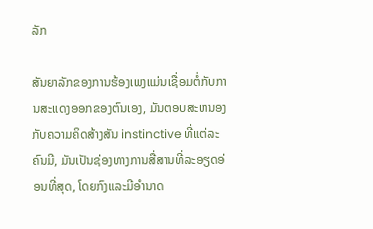ລັກ

ສັນຍາລັກຂອງການຮ້ອງເພງແມ່ນເຊື່ອມຕໍ່ກັບການສະແດງອອກຂອງຕົນເອງ, ມັນຕອບສະຫນອງກັບຄວາມຄິດສ້າງສັນ instinctive ທີ່ແຕ່ລະຄົນມີ, ມັນເປັນຊ່ອງທາງການສື່ສານທີ່ລະອຽດອ່ອນທີ່ສຸດ, ໂດຍກົງແລະມີອໍານາດ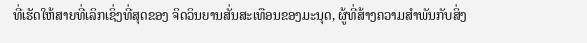ທີ່ເຮັດໃຫ້ສາຍທີ່ເລິກເຊິ່ງທີ່ສຸດຂອງ ຈິດວິນຍານສັ່ນສະເທືອນຂອງມະນຸດ, ຜູ້ທີ່ສ້າງຄວາມສໍາພັນກັບສິ່ງ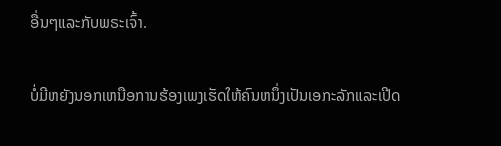ອື່ນໆແລະກັບພຣະເຈົ້າ.

ບໍ່ມີຫຍັງນອກເຫນືອການຮ້ອງເພງເຮັດໃຫ້ຄົນຫນຶ່ງເປັນເອກະລັກແລະເປີດ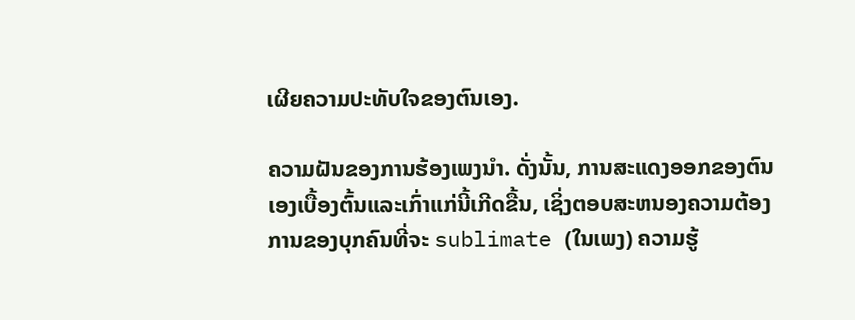ເຜີຍຄວາມປະທັບໃຈຂອງຕົນເອງ.

ຄວາມຝັນຂອງການຮ້ອງເພງນໍາ. ດັ່ງນັ້ນ, ການສະແດງອອກຂອງຕົນເອງເບື້ອງຕົ້ນແລະເກົ່າແກ່ນີ້ເກີດຂື້ນ, ເຊິ່ງຕອບສະຫນອງຄວາມຕ້ອງການຂອງບຸກຄົນທີ່ຈະ sublimate (ໃນເພງ) ຄວາມຮູ້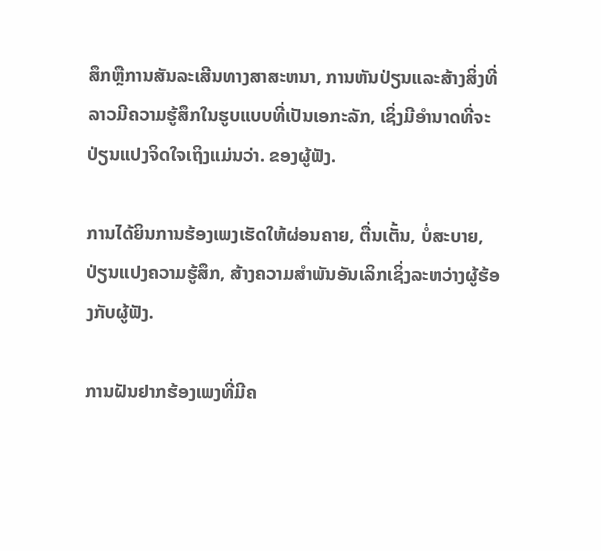ສຶກຫຼືການສັນລະເສີນທາງສາສະຫນາ, ການຫັນປ່ຽນແລະສ້າງສິ່ງທີ່ລາວມີຄວາມຮູ້ສຶກໃນຮູບແບບທີ່ເປັນເອກະລັກ, ເຊິ່ງມີອໍານາດທີ່ຈະປ່ຽນແປງຈິດໃຈເຖິງແມ່ນວ່າ. ຂອງຜູ້ຟັງ.

ການໄດ້ຍິນການຮ້ອງເພງເຮັດໃຫ້ຜ່ອນຄາຍ, ຕື່ນເຕັ້ນ, ບໍ່ສະບາຍ, ປ່ຽນແປງຄວາມຮູ້ສຶກ, ສ້າງຄວາມສຳພັນອັນເລິກເຊິ່ງລະຫວ່າງຜູ້ຮ້ອງກັບຜູ້ຟັງ.

ການຝັນຢາກຮ້ອງເພງທີ່ມີຄ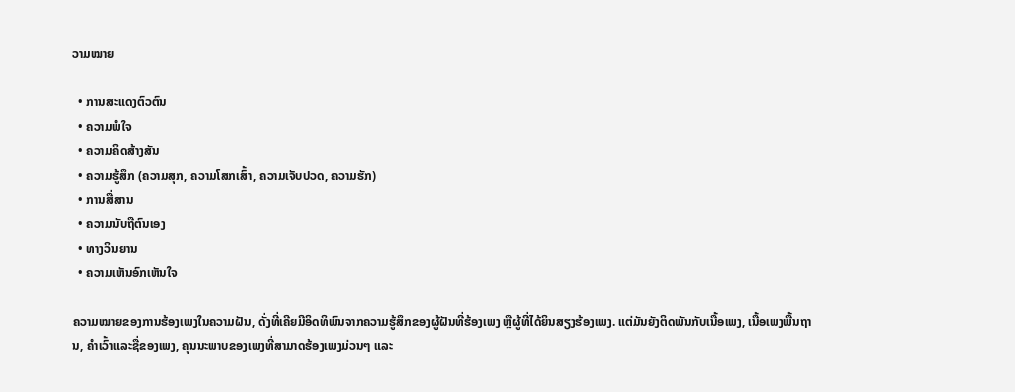ວາມໝາຍ

  • ການສະແດງຕົວຕົນ
  • ຄວາມພໍໃຈ
  • ຄວາມຄິດສ້າງສັນ
  • ຄວາມຮູ້ສຶກ (ຄວາມສຸກ, ຄວາມໂສກເສົ້າ, ຄວາມເຈັບປວດ, ຄວາມຮັກ)
  • ການສື່ສານ
  • ຄວາມນັບຖືຕົນເອງ
  • ທາງວິນຍານ
  • ຄວາມເຫັນອົກເຫັນໃຈ

ຄວາມໝາຍຂອງການຮ້ອງເພງໃນຄວາມຝັນ, ດັ່ງທີ່ເຄີຍມີອິດທິພົນຈາກຄວາມຮູ້ສຶກຂອງຜູ້ຝັນທີ່ຮ້ອງເພງ ຫຼືຜູ້ທີ່ໄດ້ຍິນສຽງຮ້ອງເພງ. ແຕ່ມັນຍັງຕິດພັນກັບເນື້ອເພງ, ເນື້ອເພງພື້ນຖານ, ຄຳເວົ້າແລະຊື່ຂອງເພງ, ຄຸນນະພາບຂອງເພງທີ່ສາມາດຮ້ອງເພງມ່ວນໆ ແລະ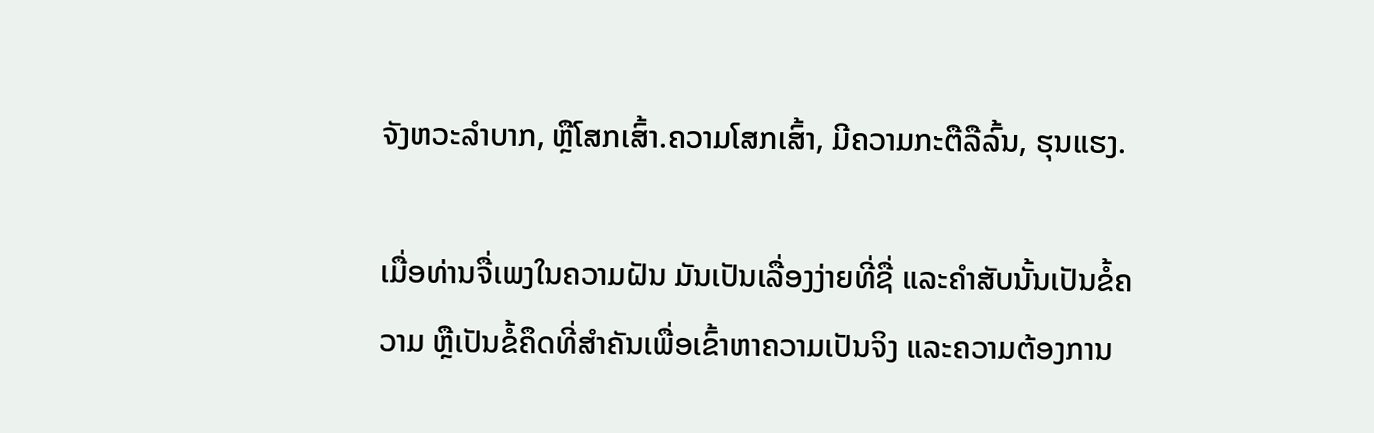ຈັງຫວະລຳບາກ, ຫຼືໂສກເສົ້າ.ຄວາມໂສກເສົ້າ, ມີຄວາມກະຕືລືລົ້ນ, ຮຸນແຮງ.

ເມື່ອທ່ານຈື່ເພງໃນຄວາມຝັນ ມັນເປັນເລື່ອງງ່າຍທີ່ຊື່ ແລະຄຳສັບນັ້ນເປັນຂໍ້ຄວາມ ຫຼືເປັນຂໍ້ຄຶດທີ່ສຳຄັນເພື່ອເຂົ້າຫາຄວາມເປັນຈິງ ແລະຄວາມຕ້ອງການ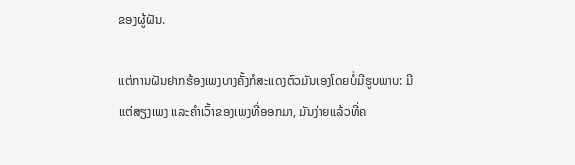ຂອງຜູ້ຝັນ.

ແຕ່ການຝັນຢາກຮ້ອງເພງບາງຄັ້ງກໍສະແດງຕົວມັນເອງໂດຍບໍ່ມີຮູບພາບ: ມີແຕ່ສຽງເພງ ແລະຄຳເວົ້າຂອງເພງທີ່ອອກມາ, ມັນງ່າຍແລ້ວທີ່ຄ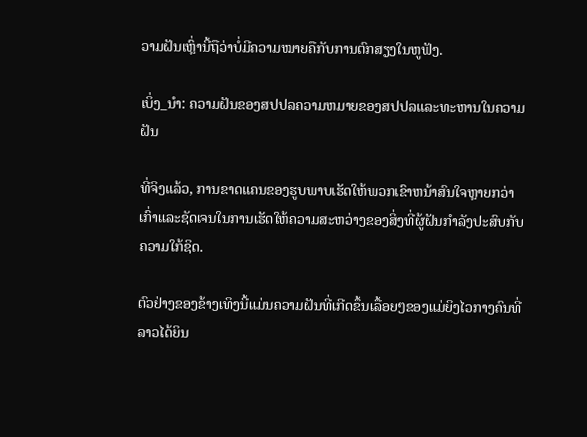ວາມຝັນເຫຼົ່ານີ້ຖືວ່າບໍ່ມີຄວາມໝາຍຄືກັບການຕົກສຽງໃນຫູຟັງ.

ເບິ່ງ_ນຳ: ຄວາມຝັນຂອງສປປລຄວາມຫມາຍຂອງສປປລແລະທະຫານໃນຄວາມຝັນ

ທີ່ຈິງແລ້ວ, ການຂາດແຄນຂອງຮູບພາບເຮັດໃຫ້ພວກເຂົາຫນ້າສົນໃຈຫຼາຍກວ່າເກົ່າແລະຊັດເຈນໃນການເຮັດໃຫ້ຄວາມສະຫວ່າງຂອງສິ່ງທີ່ຜູ້ຝັນກໍາລັງປະສົບກັບຄວາມໃກ້ຊິດ.

ຕົວຢ່າງຂອງຂ້າງເທິງນີ້ແມ່ນຄວາມຝັນທີ່ເກີດຂຶ້ນເລື້ອຍໆຂອງແມ່ຍິງໄວກາງຄົນທີ່ລາວໄດ້ຍິນ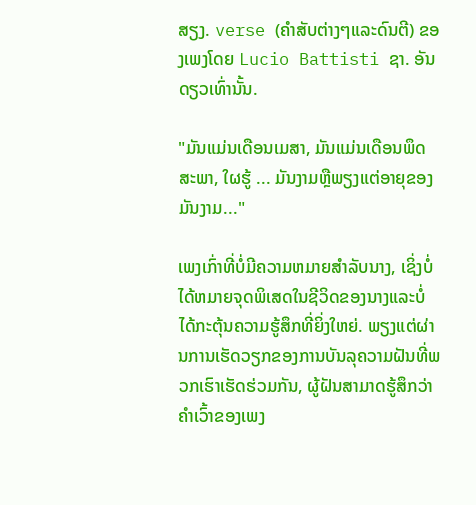ສຽງ. verse (ຄໍາສັບຕ່າງໆແລະດົນຕີ) ຂອງເພງໂດຍ Lucio Battisti ຊາ. ອັນດຽວເທົ່ານັ້ນ.

"ມັນແມ່ນເດືອນເມສາ, ມັນແມ່ນເດືອນພຶດສະພາ, ໃຜຮູ້ ... ມັນງາມຫຼືພຽງແຕ່ອາຍຸຂອງມັນງາມ..."

ເພງເກົ່າທີ່ບໍ່ມີຄວາມຫມາຍສໍາລັບນາງ, ເຊິ່ງບໍ່ໄດ້ຫມາຍຈຸດພິເສດໃນຊີວິດຂອງນາງແລະບໍ່ໄດ້ກະຕຸ້ນຄວາມຮູ້ສຶກທີ່ຍິ່ງໃຫຍ່. ພຽງແຕ່ຜ່ານການເຮັດວຽກຂອງການບັນລຸຄວາມຝັນທີ່ພວກເຮົາເຮັດຮ່ວມກັນ, ຜູ້ຝັນສາມາດຮູ້ສຶກວ່າຄໍາເວົ້າຂອງເພງ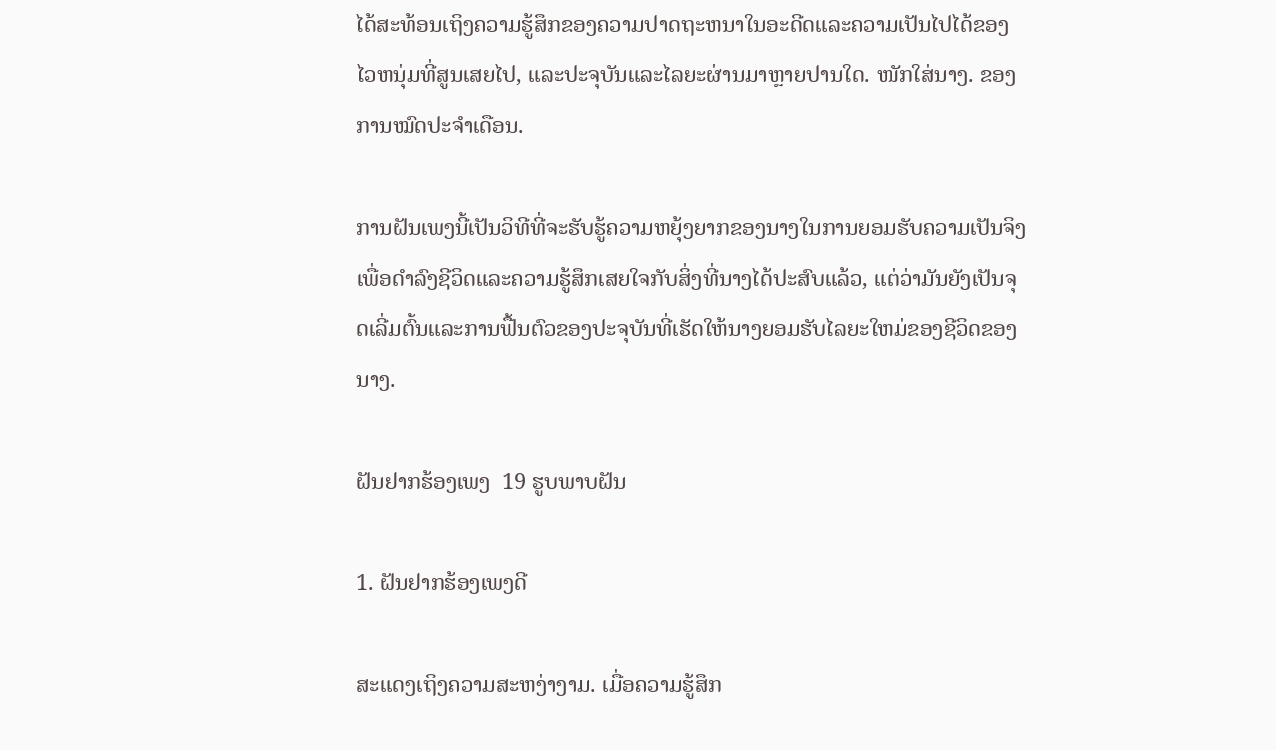ໄດ້ສະທ້ອນເຖິງຄວາມຮູ້ສຶກຂອງຄວາມປາດຖະຫນາໃນອະດີດແລະຄວາມເປັນໄປໄດ້ຂອງໄວຫນຸ່ມທີ່ສູນເສຍໄປ, ແລະປະຈຸບັນແລະໄລຍະຜ່ານມາຫຼາຍປານໃດ. ໜັກໃສ່ນາງ. ຂອງການໝົດປະຈຳເດືອນ.

ການຝັນເພງນີ້ເປັນວິທີທີ່ຈະຮັບຮູ້ຄວາມຫຍຸ້ງຍາກຂອງນາງໃນການຍອມຮັບຄວາມເປັນຈິງເພື່ອດໍາລົງຊີວິດແລະຄວາມຮູ້ສຶກເສຍໃຈກັບສິ່ງທີ່ນາງໄດ້ປະສົບແລ້ວ, ແຕ່ວ່າມັນຍັງເປັນຈຸດເລີ່ມຕົ້ນແລະການຟື້ນຕົວຂອງປະຈຸບັນທີ່ເຮັດໃຫ້ນາງຍອມຮັບໄລຍະໃຫມ່ຂອງຊີວິດຂອງນາງ.

ຝັນຢາກຮ້ອງເພງ  19 ຮູບພາບຝັນ

1. ຝັນຢາກຮ້ອງເພງດີ

ສະແດງເຖິງຄວາມສະຫງ່າງາມ. ເມື່ອຄວາມຮູ້ສຶກ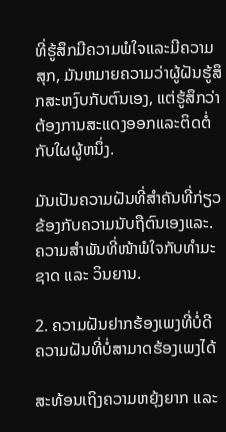ທີ່ຮູ້ສຶກມີຄວາມພໍໃຈແລະມີຄວາມສຸກ, ມັນຫມາຍຄວາມວ່າຜູ້ຝັນຮູ້ສຶກສະຫງົບກັບຕົນເອງ, ແຕ່ຮູ້ສຶກວ່າຕ້ອງການສະແດງອອກແລະຕິດຕໍ່ກັບໃຜຜູ້ຫນຶ່ງ.

ມັນເປັນຄວາມຝັນທີ່ສໍາຄັນທີ່ກ່ຽວຂ້ອງກັບຄວາມນັບຖືຕົນເອງແລະ. ຄວາມສຳພັນທີ່ໜ້າພໍໃຈກັບທຳມະຊາດ ແລະ ວິນຍານ.

2. ຄວາມຝັນຢາກຮ້ອງເພງທີ່ບໍ່ດີ  ຄວາມຝັນທີ່ບໍ່ສາມາດຮ້ອງເພງໄດ້

ສະທ້ອນເຖິງຄວາມຫຍຸ້ງຍາກ ແລະ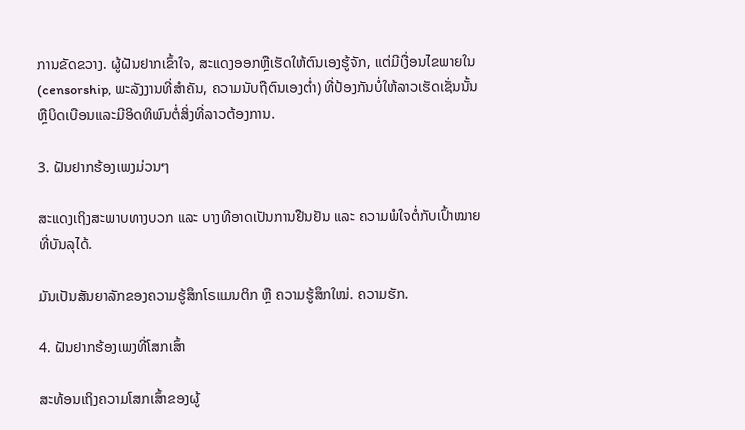ການຂັດຂວາງ. ຜູ້ຝັນຢາກເຂົ້າໃຈ, ສະແດງອອກຫຼືເຮັດໃຫ້ຕົນເອງຮູ້ຈັກ, ແຕ່ມີເງື່ອນໄຂພາຍໃນ (censorship, ພະລັງງານທີ່ສໍາຄັນ, ຄວາມນັບຖືຕົນເອງຕ່ຳ) ທີ່ປ້ອງກັນບໍ່ໃຫ້ລາວເຮັດເຊັ່ນນັ້ນຫຼືບິດເບືອນແລະມີອິດທິພົນຕໍ່ສິ່ງທີ່ລາວຕ້ອງການ.

3. ຝັນຢາກຮ້ອງເພງມ່ວນໆ

ສະແດງເຖິງສະພາບທາງບວກ ແລະ ບາງທີອາດເປັນການຢືນຢັນ ແລະ ຄວາມພໍໃຈຕໍ່ກັບເປົ້າໝາຍທີ່ບັນລຸໄດ້.

ມັນເປັນສັນຍາລັກຂອງຄວາມຮູ້ສຶກໂຣແມນຕິກ ຫຼື ຄວາມຮູ້ສຶກໃໝ່. ຄວາມຮັກ.

4. ຝັນຢາກຮ້ອງເພງທີ່ໂສກເສົ້າ

ສະທ້ອນເຖິງຄວາມໂສກເສົ້າຂອງຜູ້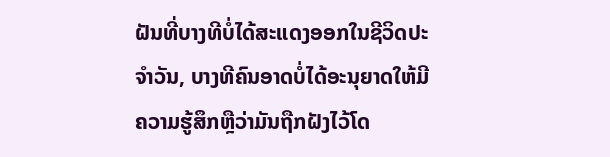ຝັນທີ່ບາງທີບໍ່ໄດ້ສະແດງອອກໃນຊີວິດປະຈໍາວັນ, ບາງທີຄົນອາດບໍ່ໄດ້ອະນຸຍາດໃຫ້ມີຄວາມຮູ້ສຶກຫຼືວ່າມັນຖືກຝັງໄວ້ໂດ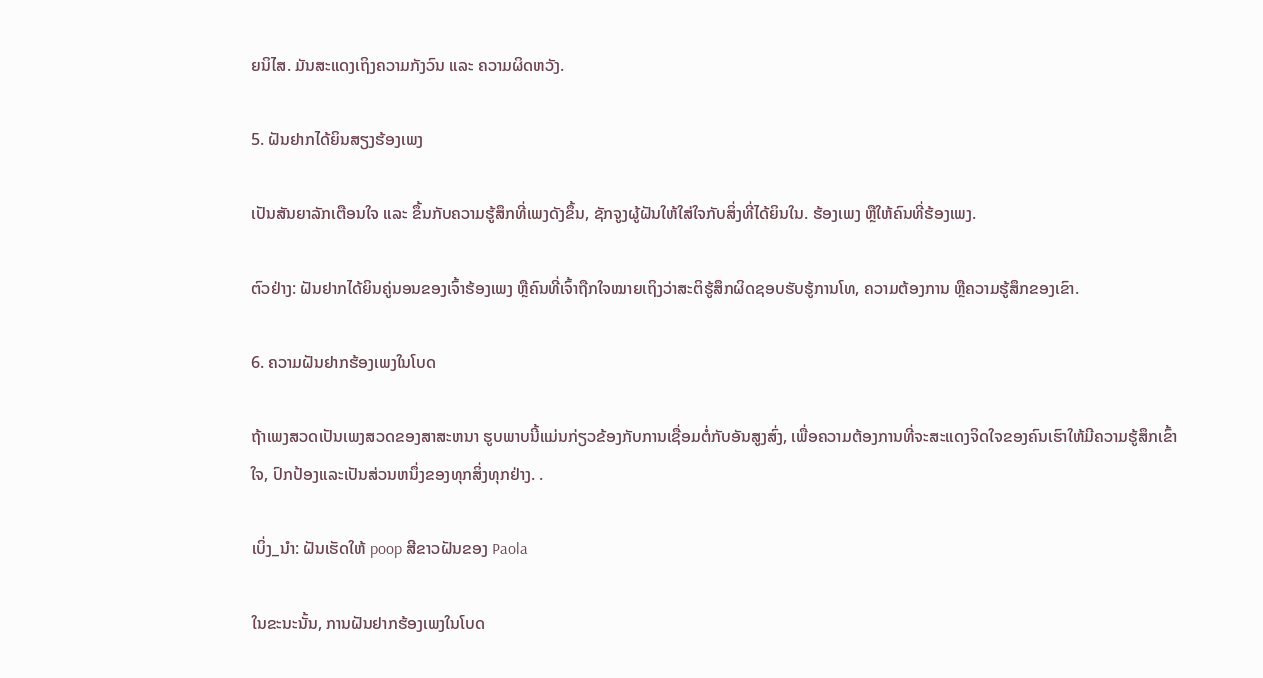ຍນິໄສ. ມັນສະແດງເຖິງຄວາມກັງວົນ ແລະ ຄວາມຜິດຫວັງ.

5. ຝັນຢາກໄດ້ຍິນສຽງຮ້ອງເພງ

ເປັນສັນຍາລັກເຕືອນໃຈ ແລະ ຂຶ້ນກັບຄວາມຮູ້ສຶກທີ່ເພງດັງຂຶ້ນ, ຊັກຈູງຜູ້ຝັນໃຫ້ໃສ່ໃຈກັບສິ່ງທີ່ໄດ້ຍິນໃນ. ຮ້ອງເພງ ຫຼືໃຫ້ຄົນທີ່ຮ້ອງເພງ.

ຕົວຢ່າງ: ຝັນຢາກໄດ້ຍິນຄູ່ນອນຂອງເຈົ້າຮ້ອງເພງ ຫຼືຄົນທີ່ເຈົ້າຖືກໃຈໝາຍເຖິງວ່າສະຕິຮູ້ສຶກຜິດຊອບຮັບຮູ້ການໂທ, ຄວາມຕ້ອງການ ຫຼືຄວາມຮູ້ສຶກຂອງເຂົາ.

6. ຄວາມຝັນຢາກຮ້ອງເພງໃນໂບດ

ຖ້າເພງສວດເປັນເພງສວດຂອງສາສະຫນາ ຮູບພາບນີ້ແມ່ນກ່ຽວຂ້ອງກັບການເຊື່ອມຕໍ່ກັບອັນສູງສົ່ງ, ເພື່ອຄວາມຕ້ອງການທີ່ຈະສະແດງຈິດໃຈຂອງຄົນເຮົາໃຫ້ມີຄວາມຮູ້ສຶກເຂົ້າໃຈ, ປົກປ້ອງແລະເປັນສ່ວນຫນຶ່ງຂອງທຸກສິ່ງທຸກຢ່າງ. .

ເບິ່ງ_ນຳ: ຝັນເຮັດໃຫ້ poop ສີຂາວຝັນຂອງ Paola

ໃນຂະນະນັ້ນ, ການຝັນຢາກຮ້ອງເພງໃນໂບດ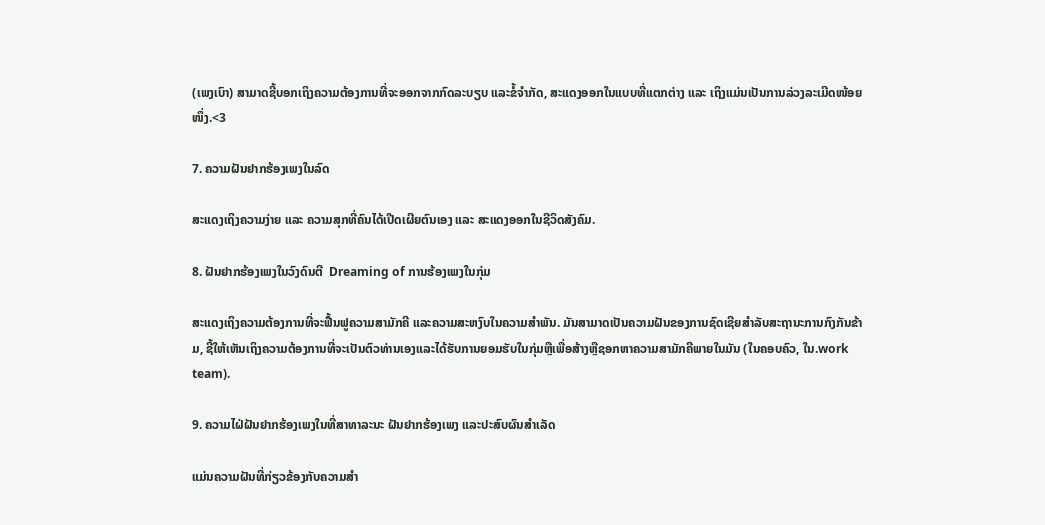(ເພງເບົາ) ສາມາດຊີ້ບອກເຖິງຄວາມຕ້ອງການທີ່ຈະອອກຈາກກົດລະບຽບ ແລະຂໍ້ຈຳກັດ, ສະແດງອອກໃນແບບທີ່ແຕກຕ່າງ ແລະ ເຖິງແມ່ນເປັນການລ່ວງລະເມີດໜ້ອຍໜຶ່ງ.<3

7. ຄວາມຝັນຢາກຮ້ອງເພງໃນລົດ

ສະແດງເຖິງຄວາມງ່າຍ ແລະ ຄວາມສຸກທີ່ຄົນໄດ້ເປີດເຜີຍຕົນເອງ ແລະ ສະແດງອອກໃນຊີວິດສັງຄົມ.

8. ຝັນຢາກຮ້ອງເພງໃນວົງດົນຕີ  Dreaming of ການຮ້ອງເພງໃນກຸ່ມ

ສະແດງເຖິງຄວາມຕ້ອງການທີ່ຈະຟື້ນຟູຄວາມສາມັກຄີ ແລະຄວາມສະຫງົບໃນຄວາມສຳພັນ. ມັນສາມາດເປັນຄວາມຝັນຂອງການຊົດເຊີຍສໍາລັບສະຖານະການກົງກັນຂ້າມ, ຊີ້ໃຫ້ເຫັນເຖິງຄວາມຕ້ອງການທີ່ຈະເປັນຕົວທ່ານເອງແລະໄດ້ຮັບການຍອມຮັບໃນກຸ່ມຫຼືເພື່ອສ້າງຫຼືຊອກຫາຄວາມສາມັກຄີພາຍໃນມັນ (ໃນຄອບຄົວ, ໃນ.work team).

9. ຄວາມໄຝ່ຝັນຢາກຮ້ອງເພງໃນທີ່ສາທາລະນະ ຝັນຢາກຮ້ອງເພງ ແລະປະສົບຜົນສຳເລັດ

ແມ່ນຄວາມຝັນທີ່ກ່ຽວຂ້ອງກັບຄວາມສຳ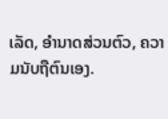ເລັດ, ອຳນາດສ່ວນຕົວ, ຄວາມນັບຖືຕົນເອງ.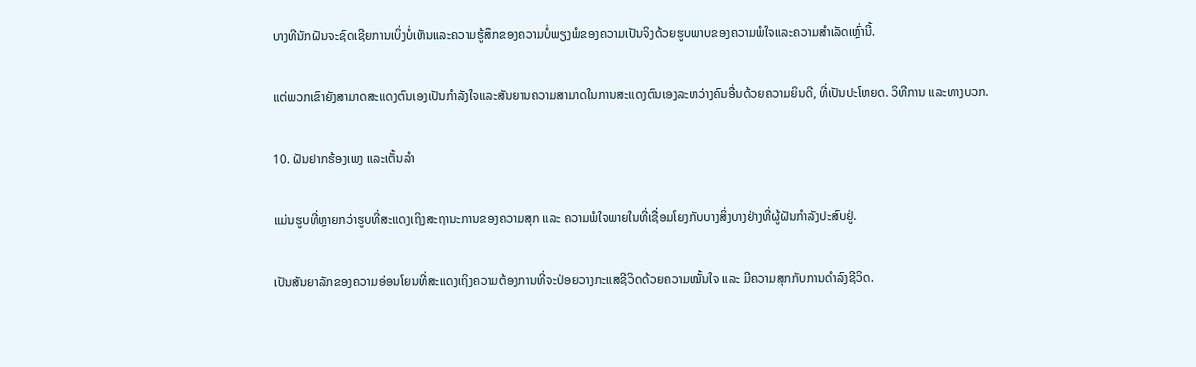ບາງທີນັກຝັນຈະຊົດເຊີຍການເບິ່ງບໍ່ເຫັນແລະຄວາມຮູ້ສຶກຂອງຄວາມບໍ່ພຽງພໍຂອງຄວາມເປັນຈິງດ້ວຍຮູບພາບຂອງຄວາມພໍໃຈແລະຄວາມສໍາເລັດເຫຼົ່ານີ້.

ແຕ່ພວກເຂົາຍັງສາມາດສະແດງຕົນເອງເປັນກໍາລັງໃຈແລະສັນຍານຄວາມສາມາດໃນການສະແດງຕົນເອງລະຫວ່າງຄົນອື່ນດ້ວຍຄວາມຍິນດີ, ທີ່ເປັນປະໂຫຍດ. ວິທີການ ແລະທາງບວກ.

10. ຝັນຢາກຮ້ອງເພງ ແລະເຕັ້ນລຳ

ແມ່ນຮູບທີ່ຫຼາຍກວ່າຮູບທີ່ສະແດງເຖິງສະຖານະການຂອງຄວາມສຸກ ແລະ ຄວາມພໍໃຈພາຍໃນທີ່ເຊື່ອມໂຍງກັບບາງສິ່ງບາງຢ່າງທີ່ຜູ້ຝັນກຳລັງປະສົບຢູ່.

ເປັນສັນຍາລັກຂອງຄວາມອ່ອນໂຍນທີ່ສະແດງເຖິງຄວາມຕ້ອງການທີ່ຈະປ່ອຍວາງກະແສຊີວິດດ້ວຍຄວາມໝັ້ນໃຈ ແລະ ມີຄວາມສຸກກັບການດຳລົງຊີວິດ.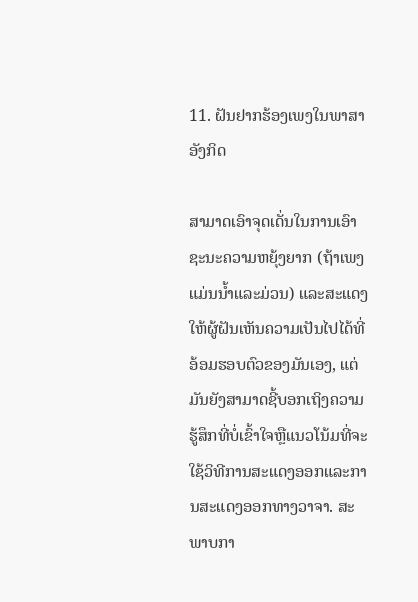11. ຝັນຢາກຮ້ອງເພງໃນພາສາອັງກິດ

ສາມາດເອົາຈຸດເດັ່ນໃນການເອົາຊະນະຄວາມຫຍຸ້ງຍາກ (ຖ້າເພງແມ່ນນ້ຳແລະມ່ວນ) ແລະສະແດງໃຫ້ຜູ້ຝັນເຫັນຄວາມເປັນໄປໄດ້ທີ່ອ້ອມຮອບຕົວຂອງມັນເອງ, ແຕ່ມັນຍັງສາມາດຊີ້ບອກເຖິງຄວາມຮູ້ສຶກທີ່ບໍ່ເຂົ້າໃຈຫຼືແນວໂນ້ມທີ່ຈະໃຊ້ວິທີການສະແດງອອກແລະການສະແດງອອກທາງວາຈາ. ສະພາບກາ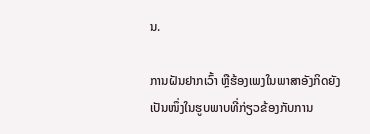ນ.

ການຝັນຢາກເວົ້າ ຫຼືຮ້ອງເພງໃນພາສາອັງກິດຍັງເປັນໜຶ່ງໃນຮູບພາບທີ່ກ່ຽວຂ້ອງກັບການ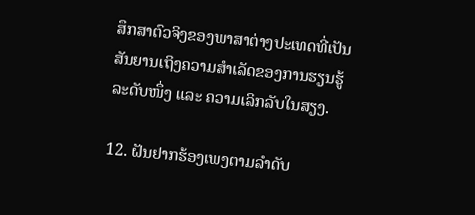ສຶກສາຕົວຈິງຂອງພາສາຕ່າງປະເທດທີ່ເປັນສັນຍານເຖິງຄວາມສຳເລັດຂອງການຮຽນຮູ້ລະດັບໜຶ່ງ ແລະ ຄວາມເລິກລັບໃນສຽງ.

12. ຝັນຢາກຮ້ອງເພງຕາມລຳດັບ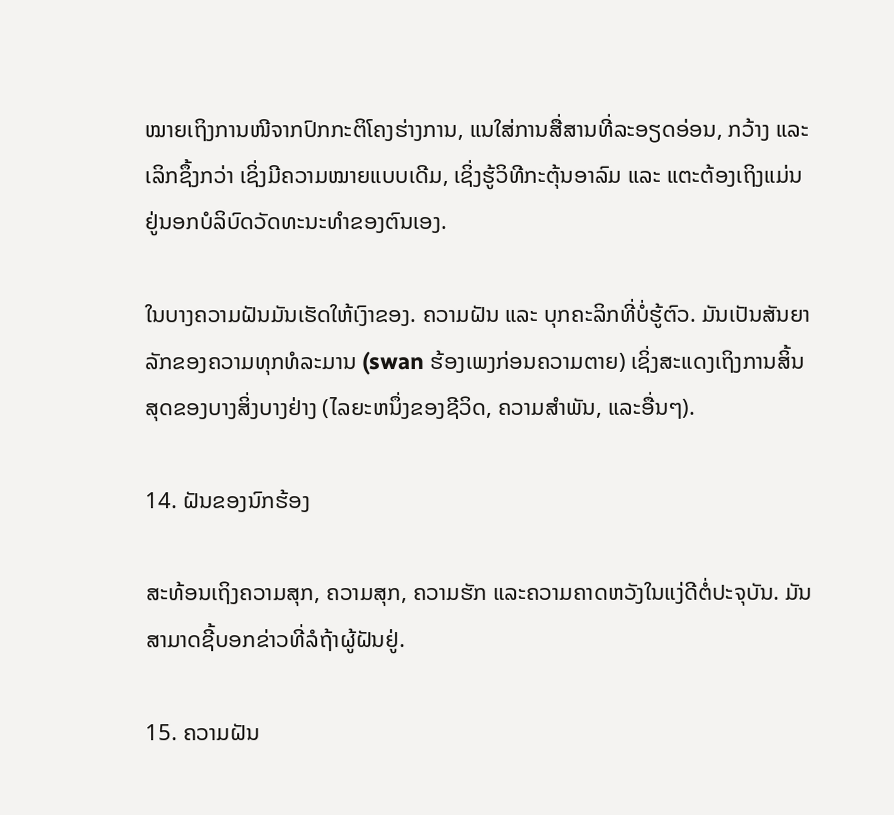ໝາຍເຖິງການໜີຈາກປົກກະຕິໂຄງຮ່າງການ, ແນໃສ່ການສື່ສານທີ່ລະອຽດອ່ອນ, ກວ້າງ ແລະ ເລິກຊຶ້ງກວ່າ ເຊິ່ງມີຄວາມໝາຍແບບເດີມ, ເຊິ່ງຮູ້ວິທີກະຕຸ້ນອາລົມ ແລະ ແຕະຕ້ອງເຖິງແມ່ນຢູ່ນອກບໍລິບົດວັດທະນະທໍາຂອງຕົນເອງ.

ໃນບາງຄວາມຝັນມັນເຮັດໃຫ້ເງົາຂອງ. ຄວາມຝັນ ແລະ ບຸກຄະລິກທີ່ບໍ່ຮູ້ຕົວ. ມັນເປັນສັນຍາລັກຂອງຄວາມທຸກທໍລະມານ (swan ຮ້ອງເພງກ່ອນຄວາມຕາຍ) ເຊິ່ງສະແດງເຖິງການສິ້ນສຸດຂອງບາງສິ່ງບາງຢ່າງ (ໄລຍະຫນຶ່ງຂອງຊີວິດ, ຄວາມສໍາພັນ, ແລະອື່ນໆ).

14. ຝັນຂອງນົກຮ້ອງ

ສະທ້ອນເຖິງຄວາມສຸກ, ຄວາມສຸກ, ຄວາມຮັກ ແລະຄວາມຄາດຫວັງໃນແງ່ດີຕໍ່ປະຈຸບັນ. ມັນສາມາດຊີ້ບອກຂ່າວທີ່ລໍຖ້າຜູ້ຝັນຢູ່.

15. ຄວາມຝັນ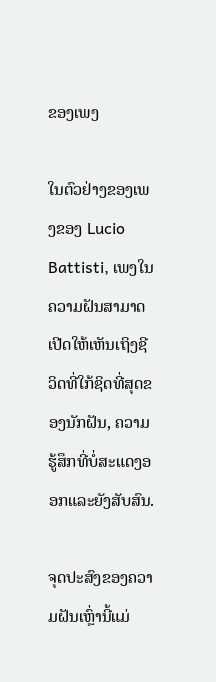ຂອງເພງ

ໃນຕົວຢ່າງຂອງເພງຂອງ Lucio Battisti, ເພງໃນຄວາມຝັນສາມາດເປີດໃຫ້ເຫັນເຖິງຊີວິດທີ່ໃກ້ຊິດທີ່ສຸດຂອງນັກຝັນ, ຄວາມຮູ້ສຶກທີ່ບໍ່ສະແດງອອກແລະຍັງສັບສົນ.

ຈຸດປະສົງຂອງຄວາມຝັນເຫຼົ່ານີ້ແມ່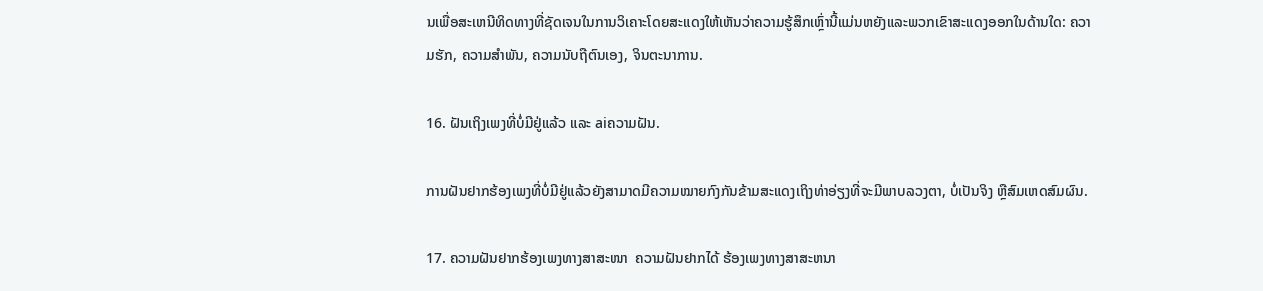ນເພື່ອສະເຫນີທິດທາງທີ່ຊັດເຈນໃນການວິເຄາະໂດຍສະແດງໃຫ້ເຫັນວ່າຄວາມຮູ້ສຶກເຫຼົ່ານີ້ແມ່ນຫຍັງແລະພວກເຂົາສະແດງອອກໃນດ້ານໃດ: ຄວາມຮັກ, ຄວາມສໍາພັນ, ຄວາມນັບຖືຕົນເອງ, ຈິນຕະນາການ.

16. ຝັນເຖິງເພງທີ່ບໍ່ມີຢູ່ແລ້ວ ແລະ aiຄວາມຝັນ.

ການຝັນຢາກຮ້ອງເພງທີ່ບໍ່ມີຢູ່ແລ້ວຍັງສາມາດມີຄວາມໝາຍກົງກັນຂ້າມສະແດງເຖິງທ່າອ່ຽງທີ່ຈະມີພາບລວງຕາ, ບໍ່ເປັນຈິງ ຫຼືສົມເຫດສົມຜົນ.

17. ຄວາມຝັນຢາກຮ້ອງເພງທາງສາສະໜາ  ຄວາມຝັນຢາກໄດ້ ຮ້ອງເພງທາງສາສະຫນາ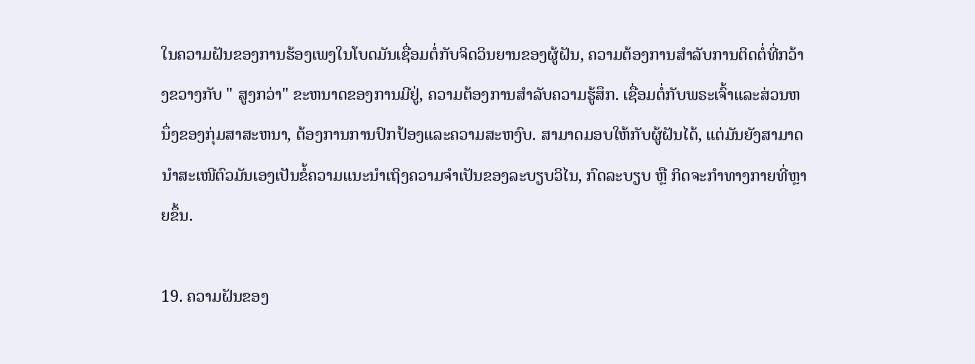ໃນຄວາມຝັນຂອງການຮ້ອງເພງໃນໂບດມັນເຊື່ອມຕໍ່ກັບຈິດວິນຍານຂອງຜູ້ຝັນ, ຄວາມຕ້ອງການສໍາລັບການຕິດຕໍ່ທີ່ກວ້າງຂວາງກັບ " ສູງກວ່າ" ຂະຫນາດຂອງການມີຢູ່, ຄວາມຕ້ອງການສໍາລັບຄວາມຮູ້ສຶກ. ເຊື່ອມຕໍ່ກັບພຣະເຈົ້າແລະສ່ວນຫນຶ່ງຂອງກຸ່ມສາສະຫນາ, ຕ້ອງການການປົກປ້ອງແລະຄວາມສະຫງົບ. ສາມາດມອບໃຫ້ກັບຜູ້ຝັນໄດ້, ແຕ່ມັນຍັງສາມາດນຳສະເໜີຕົວມັນເອງເປັນຂໍ້ຄວາມແນະນຳເຖິງຄວາມຈຳເປັນຂອງລະບຽບວິໄນ, ກົດລະບຽບ ຫຼື ກິດຈະກຳທາງກາຍທີ່ຫຼາຍຂຶ້ນ.

19. ຄວາມຝັນຂອງ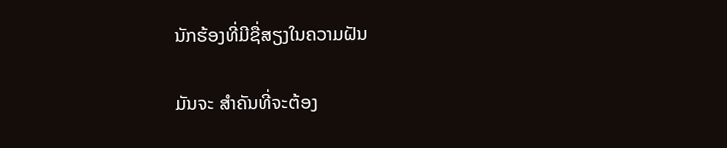ນັກຮ້ອງທີ່ມີຊື່ສຽງໃນຄວາມຝັນ

ມັນຈະ ສຳຄັນທີ່ຈະຕ້ອງ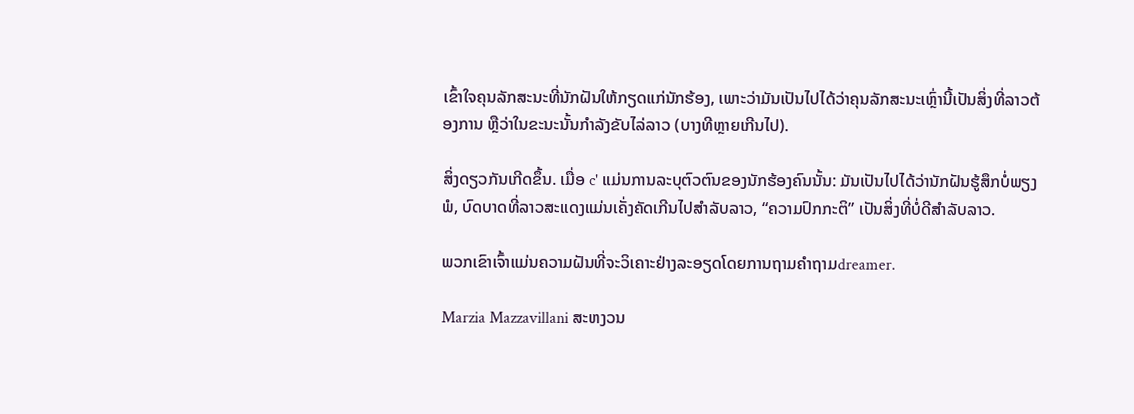ເຂົ້າໃຈຄຸນລັກສະນະທີ່ນັກຝັນໃຫ້ກຽດແກ່ນັກຮ້ອງ, ເພາະວ່າມັນເປັນໄປໄດ້ວ່າຄຸນລັກສະນະເຫຼົ່ານີ້ເປັນສິ່ງທີ່ລາວຕ້ອງການ ຫຼືວ່າໃນຂະນະນັ້ນກຳລັງຂັບໄລ່ລາວ (ບາງທີຫຼາຍເກີນໄປ).

ສິ່ງດຽວກັນເກີດຂຶ້ນ. ເມື່ອ c' ແມ່ນການລະບຸຕົວຕົນຂອງນັກຮ້ອງຄົນນັ້ນ: ມັນເປັນໄປໄດ້ວ່ານັກຝັນຮູ້ສຶກບໍ່ພຽງພໍ, ບົດບາດທີ່ລາວສະແດງແມ່ນເຄັ່ງຄັດເກີນໄປສໍາລັບລາວ, “ຄວາມປົກກະຕິ” ເປັນສິ່ງທີ່ບໍ່ດີສໍາລັບລາວ.

ພວກເຂົາເຈົ້າແມ່ນຄວາມຝັນທີ່ຈະວິເຄາະຢ່າງລະອຽດໂດຍການຖາມຄໍາຖາມdreamer.

Marzia Mazzavillani ສະຫງວນ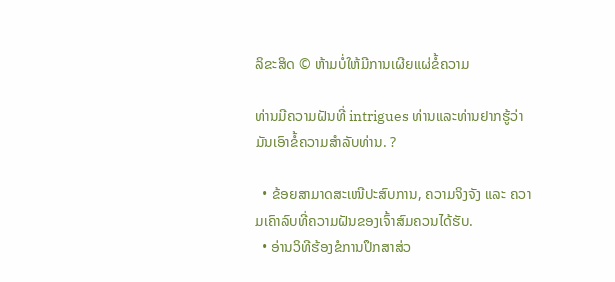ລິຂະສິດ © ຫ້າມບໍ່ໃຫ້ມີການເຜີຍແຜ່ຂໍ້ຄວາມ

ທ່ານມີຄວາມຝັນທີ່ intrigues ທ່ານແລະທ່ານຢາກຮູ້ວ່າມັນເອົາຂໍ້ຄວາມສໍາລັບທ່ານ. ?

  • ຂ້ອຍສາມາດສະເໜີປະສົບການ, ຄວາມຈິງຈັງ ແລະ ຄວາມເຄົາລົບທີ່ຄວາມຝັນຂອງເຈົ້າສົມຄວນໄດ້ຮັບ.
  • ອ່ານວິທີຮ້ອງຂໍການປຶກສາສ່ວ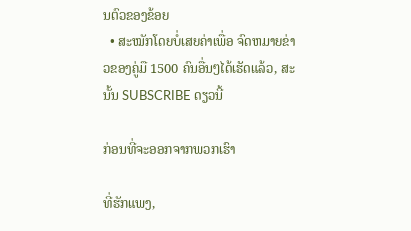ນຕົວຂອງຂ້ອຍ
  • ສະໝັກໂດຍບໍ່ເສຍຄ່າເພື່ອ ຈົດຫມາຍຂ່າວຂອງຄູ່ມື 1500 ຄົນອື່ນໆໄດ້ເຮັດແລ້ວ, ສະນັ້ນ SUBSCRIBE ດຽວນີ້

ກ່ອນທີ່ຈະອອກຈາກພວກເຮົາ

ທີ່ຮັກແພງ,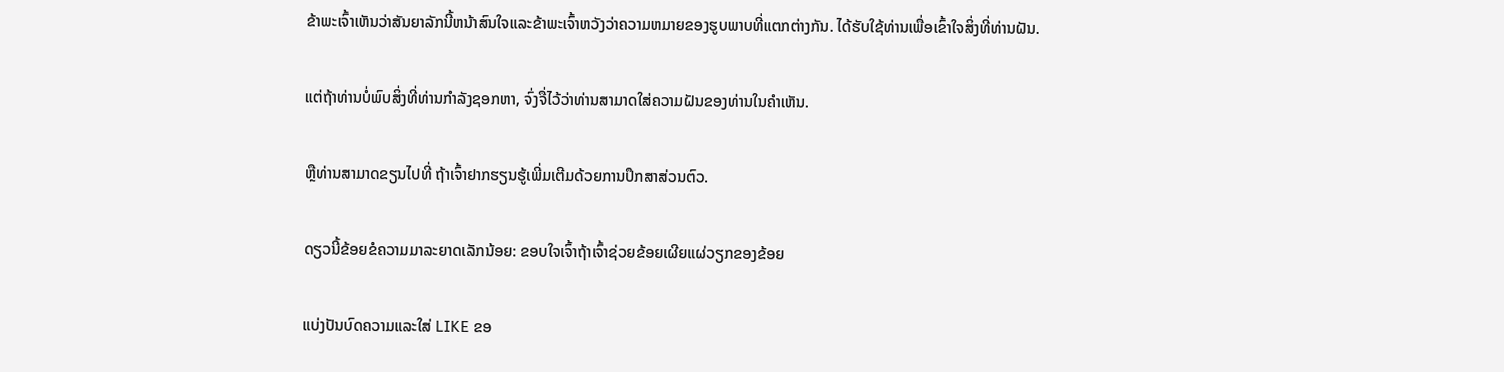ຂ້າພະເຈົ້າເຫັນວ່າສັນຍາລັກນີ້ຫນ້າສົນໃຈແລະຂ້າພະເຈົ້າຫວັງວ່າຄວາມຫມາຍຂອງຮູບພາບທີ່ແຕກຕ່າງກັນ. ໄດ້ຮັບໃຊ້ທ່ານເພື່ອເຂົ້າໃຈສິ່ງທີ່ທ່ານຝັນ.

ແຕ່ຖ້າທ່ານບໍ່ພົບສິ່ງທີ່ທ່ານກໍາລັງຊອກຫາ, ຈົ່ງຈື່ໄວ້ວ່າທ່ານສາມາດໃສ່ຄວາມຝັນຂອງທ່ານໃນຄໍາເຫັນ.

ຫຼືທ່ານສາມາດຂຽນໄປທີ່ ຖ້າເຈົ້າຢາກຮຽນຮູ້ເພີ່ມເຕີມດ້ວຍການປຶກສາສ່ວນຕົວ.

ດຽວນີ້ຂ້ອຍຂໍຄວາມມາລະຍາດເລັກນ້ອຍ: ຂອບໃຈເຈົ້າຖ້າເຈົ້າຊ່ວຍຂ້ອຍເຜີຍແຜ່ວຽກຂອງຂ້ອຍ

ແບ່ງປັນບົດຄວາມແລະໃສ່ LIKE ຂອ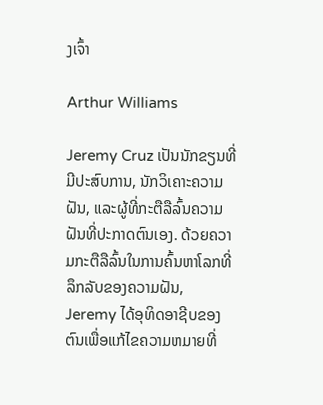ງເຈົ້າ

Arthur Williams

Jeremy Cruz ເປັນນັກຂຽນທີ່ມີປະສົບການ, ນັກວິເຄາະຄວາມຝັນ, ແລະຜູ້ທີ່ກະຕືລືລົ້ນຄວາມຝັນທີ່ປະກາດຕົນເອງ. ດ້ວຍຄວາມກະຕືລືລົ້ນໃນການຄົ້ນຫາໂລກທີ່ລຶກລັບຂອງຄວາມຝັນ, Jeremy ໄດ້ອຸທິດອາຊີບຂອງຕົນເພື່ອແກ້ໄຂຄວາມຫມາຍທີ່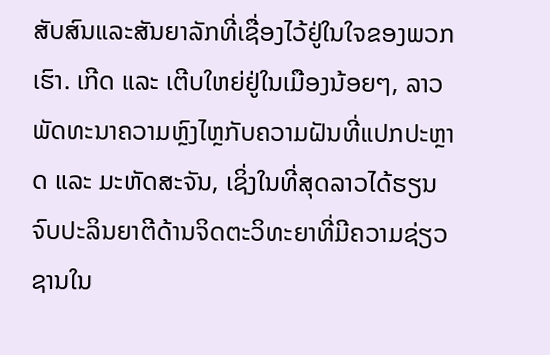ສັບສົນແລະສັນຍາລັກທີ່ເຊື່ອງໄວ້ຢູ່ໃນໃຈຂອງພວກເຮົາ. ເກີດ ແລະ ເຕີບໃຫຍ່ຢູ່ໃນເມືອງນ້ອຍໆ, ລາວພັດທະນາຄວາມຫຼົງໄຫຼກັບຄວາມຝັນທີ່ແປກປະຫຼາດ ແລະ ມະຫັດສະຈັນ, ເຊິ່ງໃນທີ່ສຸດລາວໄດ້ຮຽນຈົບປະລິນຍາຕີດ້ານຈິດຕະວິທະຍາທີ່ມີຄວາມຊ່ຽວຊານໃນ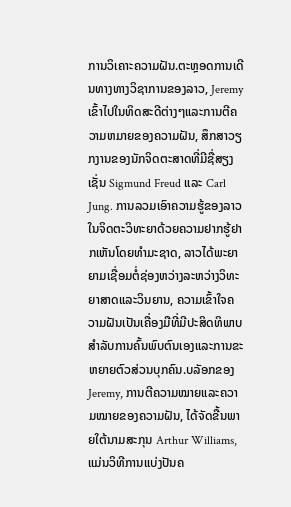ການວິເຄາະຄວາມຝັນ.ຕະຫຼອດການເດີນທາງທາງວິຊາການຂອງລາວ, Jeremy ເຂົ້າໄປໃນທິດສະດີຕ່າງໆແລະການຕີຄວາມຫມາຍຂອງຄວາມຝັນ, ສຶກສາວຽກງານຂອງນັກຈິດຕະສາດທີ່ມີຊື່ສຽງເຊັ່ນ Sigmund Freud ແລະ Carl Jung. ການລວມເອົາຄວາມຮູ້ຂອງລາວໃນຈິດຕະວິທະຍາດ້ວຍຄວາມຢາກຮູ້ຢາກເຫັນໂດຍທໍາມະຊາດ, ລາວໄດ້ພະຍາຍາມເຊື່ອມຕໍ່ຊ່ອງຫວ່າງລະຫວ່າງວິທະຍາສາດແລະວິນຍານ, ຄວາມເຂົ້າໃຈຄວາມຝັນເປັນເຄື່ອງມືທີ່ມີປະສິດທິພາບສໍາລັບການຄົ້ນພົບຕົນເອງແລະການຂະຫຍາຍຕົວສ່ວນບຸກຄົນ.ບລັອກຂອງ Jeremy, ການຕີຄວາມໝາຍແລະຄວາມໝາຍຂອງຄວາມຝັນ, ໄດ້ຈັດຂື້ນພາຍໃຕ້ນາມສະກຸນ Arthur Williams, ແມ່ນວິທີການແບ່ງປັນຄ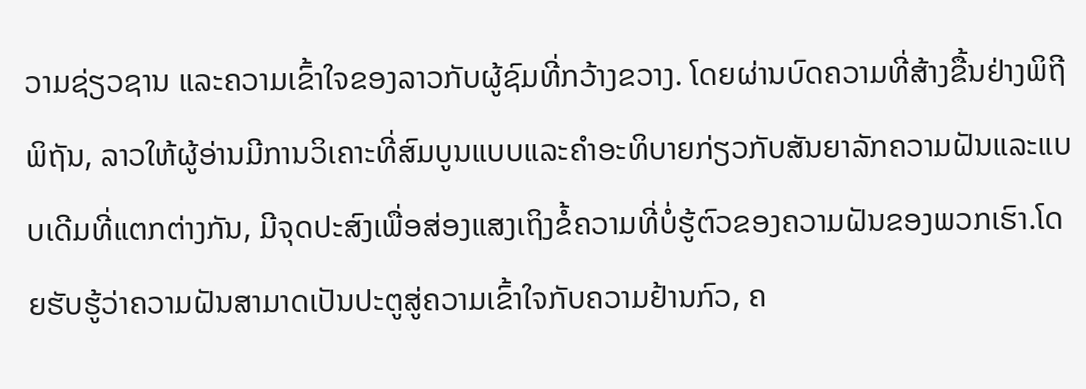ວາມຊ່ຽວຊານ ແລະຄວາມເຂົ້າໃຈຂອງລາວກັບຜູ້ຊົມທີ່ກວ້າງຂວາງ. ໂດຍຜ່ານບົດຄວາມທີ່ສ້າງຂື້ນຢ່າງພິຖີພິຖັນ, ລາວໃຫ້ຜູ້ອ່ານມີການວິເຄາະທີ່ສົມບູນແບບແລະຄໍາອະທິບາຍກ່ຽວກັບສັນຍາລັກຄວາມຝັນແລະແບບເດີມທີ່ແຕກຕ່າງກັນ, ມີຈຸດປະສົງເພື່ອສ່ອງແສງເຖິງຂໍ້ຄວາມທີ່ບໍ່ຮູ້ຕົວຂອງຄວາມຝັນຂອງພວກເຮົາ.ໂດຍຮັບຮູ້ວ່າຄວາມຝັນສາມາດເປັນປະຕູສູ່ຄວາມເຂົ້າໃຈກັບຄວາມຢ້ານກົວ, ຄ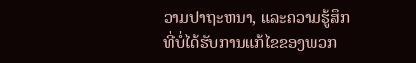ວາມປາຖະຫນາ, ແລະຄວາມຮູ້ສຶກທີ່ບໍ່ໄດ້ຮັບການແກ້ໄຂຂອງພວກ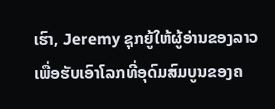ເຮົາ, Jeremy ຊຸກຍູ້ໃຫ້ຜູ້ອ່ານຂອງລາວເພື່ອຮັບເອົາໂລກທີ່ອຸດົມສົມບູນຂອງຄ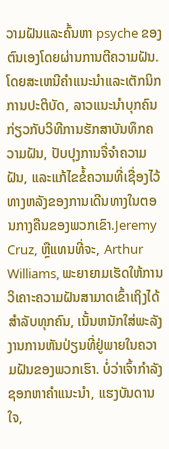ວາມຝັນແລະຄົ້ນຫາ psyche ຂອງຕົນເອງໂດຍຜ່ານການຕີຄວາມຝັນ. ໂດຍສະເຫນີຄໍາແນະນໍາແລະເຕັກນິກການປະຕິບັດ, ລາວແນະນໍາບຸກຄົນກ່ຽວກັບວິທີການຮັກສາບັນທຶກຄວາມຝັນ, ປັບປຸງການຈື່ຈໍາຄວາມຝັນ, ແລະແກ້ໄຂຂໍ້ຄວາມທີ່ເຊື່ອງໄວ້ທາງຫລັງຂອງການເດີນທາງໃນຕອນກາງຄືນຂອງພວກເຂົາ.Jeremy Cruz, ຫຼືແທນທີ່ຈະ, Arthur Williams, ພະຍາຍາມເຮັດໃຫ້ການວິເຄາະຄວາມຝັນສາມາດເຂົ້າເຖິງໄດ້ສໍາລັບທຸກຄົນ, ເນັ້ນຫນັກໃສ່ພະລັງງານການຫັນປ່ຽນທີ່ຢູ່ພາຍໃນຄວາມຝັນຂອງພວກເຮົາ. ບໍ່ວ່າເຈົ້າກໍາລັງຊອກຫາຄໍາແນະນໍາ, ແຮງບັນດານໃຈ,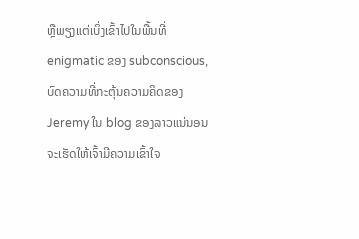ຫຼືພຽງແຕ່ເບິ່ງເຂົ້າໄປໃນພື້ນທີ່ enigmatic ຂອງ subconscious, ບົດຄວາມທີ່ກະຕຸ້ນຄວາມຄິດຂອງ Jeremy ໃນ blog ຂອງລາວແນ່ນອນຈະເຮັດໃຫ້ເຈົ້າມີຄວາມເຂົ້າໃຈ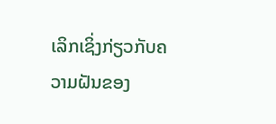ເລິກເຊິ່ງກ່ຽວກັບຄວາມຝັນຂອງ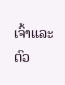ເຈົ້າແລະຕົວ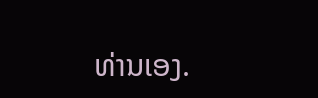ທ່ານເອງ.